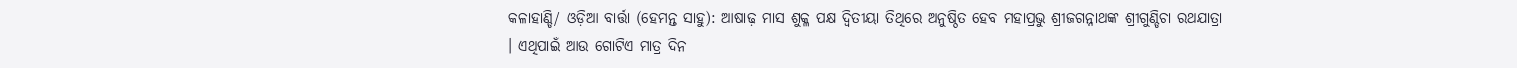କଳାହାଣ୍ଡି/ ଓଡ଼ିଆ ବାର୍ତ୍ତା (ହେମନ୍ତ ସାହୁ): ଆଷାଢ଼ ମାସ ଶୁକ୍ଳ ପକ୍ଷ ଦ୍ବିତୀୟା ତିଥିରେ ଅନୁଷ୍ଠିତ ହେବ ମହାପ୍ରଭୁ ଶ୍ରୀଜଗନ୍ନାଥଙ୍କ ଶ୍ରୀଗୁଣ୍ଡିଚା ରଥଯାତ୍ରା । ଏଥିପାଇଁ ଆଉ ଗୋଟିଏ ମାତ୍ର ଦିନ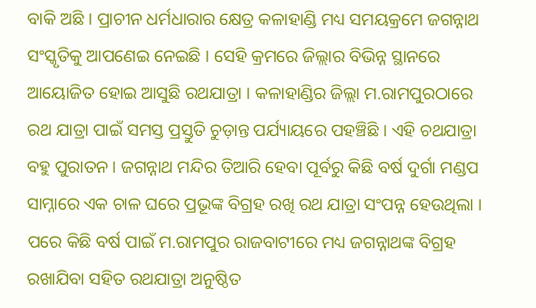ବାକି ଅଛି । ପ୍ରାଚୀନ ଧର୍ମଧାରାର କ୍ଷେତ୍ର କଳାହାଣ୍ଡି ମଧ୍ୟ ସମୟକ୍ରମେ ଜଗନ୍ନାଥ ସଂସ୍କୃତିକୁ ଆପଣେଇ ନେଇଛି । ସେହି କ୍ରମରେ ଜିଲ୍ଲାର ବିଭିନ୍ନ ସ୍ଥାନରେ ଆୟୋଜିତ ହୋଇ ଆସୁଛି ରଥଯାତ୍ରା । କଳାହାଣ୍ଡିର ଜିଲ୍ଲା ମ.ରାମପୁରଠାରେ ରଥ ଯାତ୍ରା ପାଇଁ ସମସ୍ତ ପ୍ରସ୍ତୁତି ଚୁଡ଼ାନ୍ତ ପର୍ଯ୍ୟାୟରେ ପହଞ୍ଚିଛି । ଏହି ଚଥଯାତ୍ରା ବହୁ ପୁରାତନ । ଜଗନ୍ନାଥ ମନ୍ଦିର ତିଆରି ହେବା ପୂର୍ବରୁ କିଛି ବର୍ଷ ଦୁର୍ଗା ମଣ୍ଡପ ସାମ୍ନାରେ ଏକ ଚାଳ ଘରେ ପ୍ରଭୂଙ୍କ ବିଗ୍ରହ ରଖି ରଥ ଯାତ୍ରା ସଂପନ୍ନ ହେଉଥିଲା । ପରେ କିଛି ବର୍ଷ ପାଇଁ ମ.ରାମପୁର ରାଜବାଟୀରେ ମଧ୍ୟ ଜଗନ୍ନାଥଙ୍କ ବିଗ୍ରହ ରଖାଯିବା ସହିତ ରଥଯାତ୍ରା ଅନୁଷ୍ଠିତ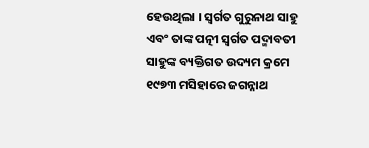ହେଉଥିଲା । ସ୍ୱର୍ଗତ ଗୁରୁନାଥ ସାହୁ ଏବଂ ତାଙ୍କ ପତ୍ନୀ ସ୍ୱର୍ଗତ ପଦ୍ମାବତୀ ସାହୁଙ୍କ ବ୍ୟକ୍ତିଗତ ଉଦ୍ୟମ କ୍ରମେ ୧୯୭୩ ମସିହାରେ ଜଗନ୍ନାଥ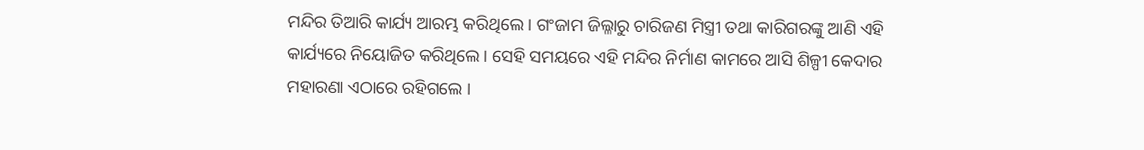ମନ୍ଦିର ତିଆରି କାର୍ଯ୍ୟ ଆରମ୍ଭ କରିଥିଲେ । ଗଂଜାମ ଜିଲ୍ଳାରୁ ଚାରିଜଣ ମିସ୍ତ୍ରୀ ତଥା କାରିଗରଙ୍କୁ ଆଣି ଏହି କାର୍ଯ୍ୟରେ ନିୟୋଜିତ କରିଥିଲେ । ସେହି ସମୟରେ ଏହି ମନ୍ଦିର ନିର୍ମାଣ କାମରେ ଆସି ଶିଳ୍ପୀ କେଦାର ମହାରଣା ଏଠାରେ ରହିଗଲେ ।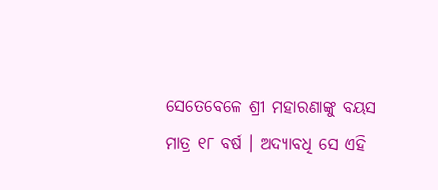ସେତେବେଳେ ଶ୍ରୀ ମହାରଣାଙ୍କୁ ବୟସ ମାତ୍ର ୧୮ ବର୍ଷ । ଅଦ୍ୟାବଧି ସେ ଏହି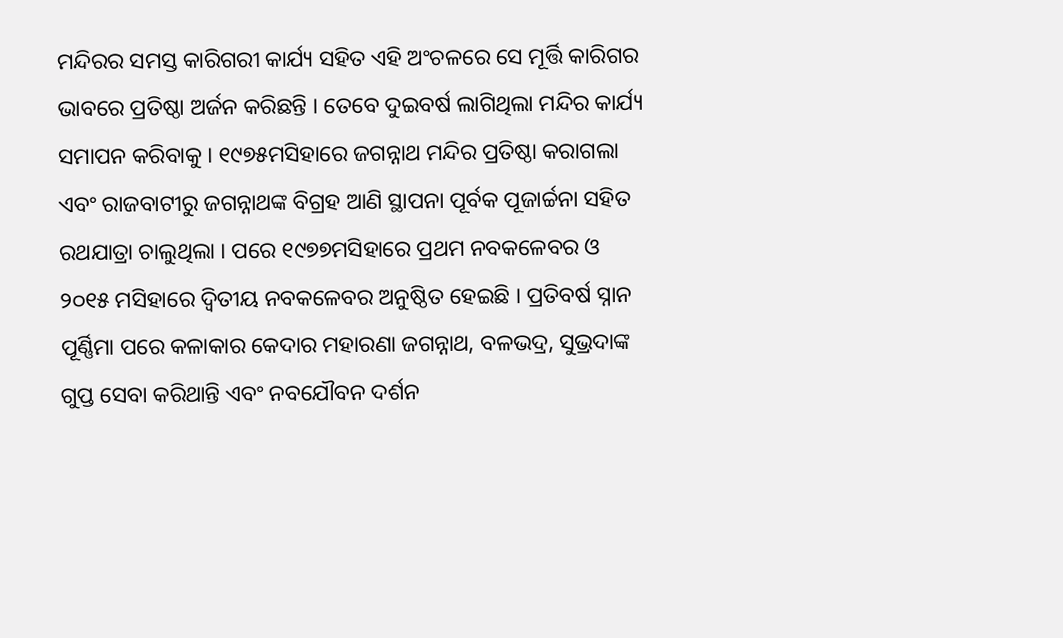ମନ୍ଦିରର ସମସ୍ତ କାରିଗରୀ କାର୍ଯ୍ୟ ସହିତ ଏହି ଅଂଚଳରେ ସେ ମୂର୍ତ୍ତି କାରିଗର ଭାବରେ ପ୍ରତିଷ୍ଠା ଅର୍ଜନ କରିଛନ୍ତି । ତେବେ ଦୁଇବର୍ଷ ଲାଗିଥିଲା ମନ୍ଦିର କାର୍ଯ୍ୟ ସମାପନ କରିବାକୁ । ୧୯୭୫ମସିହାରେ ଜଗନ୍ନାଥ ମନ୍ଦିର ପ୍ରତିଷ୍ଠା କରାଗଲା ଏବଂ ରାଜବାଟୀରୁ ଜଗନ୍ନାଥଙ୍କ ବିଗ୍ରହ ଆଣି ସ୍ଥାପନା ପୂର୍ବକ ପୂଜାର୍ଚ୍ଚନା ସହିତ ରଥଯାତ୍ରା ଚାଲୁଥିଲା । ପରେ ୧୯୭୭ମସିହାରେ ପ୍ରଥମ ନବକଳେବର ଓ ୨୦୧୫ ମସିହାରେ ଦ୍ୱିତୀୟ ନବକଳେବର ଅନୁଷ୍ଠିତ ହେଇଛି । ପ୍ରତିବର୍ଷ ସ୍ନାନ ପୂର୍ଣ୍ଣିମା ପରେ କଳାକାର କେଦାର ମହାରଣା ଜଗନ୍ନାଥ, ବଳଭଦ୍ର, ସୁଭ୍ରଦାଙ୍କ ଗୁପ୍ତ ସେବା କରିଥାନ୍ତି ଏବଂ ନବଯୌବନ ଦର୍ଶନ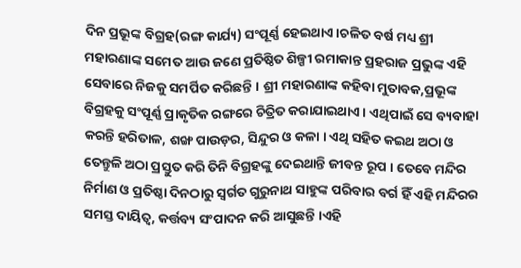ଦିନ ପ୍ରଭୂଙ୍କ ବିଗ୍ରହ(ରଙ୍ଗ କାର୍ଯ୍ୟ) ସଂପୂର୍ଣ୍ଣ ହେଇଥାଏ ।ଚଳିତ ବର୍ଷ ମଧ୍ୟ ଶ୍ରୀ ମହାରଣାଙ୍କ ସମେତ ଆଉ ଜଣେ ପ୍ରତିଷ୍ଠିତ ଶିଳ୍ପୀ ରମାକାନ୍ତ ପ୍ରହରାଜ ପ୍ରଭୁଙ୍କ ଏହି ସେବାରେ ନିଜକୁ ସମର୍ପିତ କରିଛନ୍ତି । ଶ୍ରୀ ମହାରଣାଙ୍କ କହିବା ମୁତାବକ,ପ୍ରଭୂଙ୍କ ବିଗ୍ରହକୁ ସଂପୂର୍ଣ୍ଣ ପ୍ରାକୃତିକ ରଙ୍ଗରେ ଚିତ୍ରିତ କରାଯାଇଥାଏ । ଏଥିପାଇଁ ସେ ବ୍ୟବାହା କରନ୍ତି ହରିତାଳ, ଶଙ୍ଖ ପାଉଡ଼ର, ସିନ୍ଦୁର ଓ କଳା । ଏଥି ସହିତ କଇଥ ଅଠା ଓ ତେନ୍ତୁଳି ଅଠା ପ୍ରସ୍ତୁତ କରି ତିନି ବିଗ୍ରହଙ୍କୁ ଦେଇଥାନ୍ତି ଜୀବନ୍ତ ରୂପ । ତେବେ ମନ୍ଦିର ନିର୍ମାଣ ଓ ପ୍ରତିଷ୍ଠା ଦିନଠାରୁ ସ୍ୱର୍ଗତ ଗୁରୁନାଥ ସାହୁଙ୍କ ପରିବାର ବର୍ଗ ହିଁ ଏହି ମନ୍ଦିରର ସମସ୍ତ ଦାୟିତ୍ୱ, କର୍ତ୍ତବ୍ୟ ସଂପାଦନ କରି ଆସୁଛନ୍ତି ।ଏହି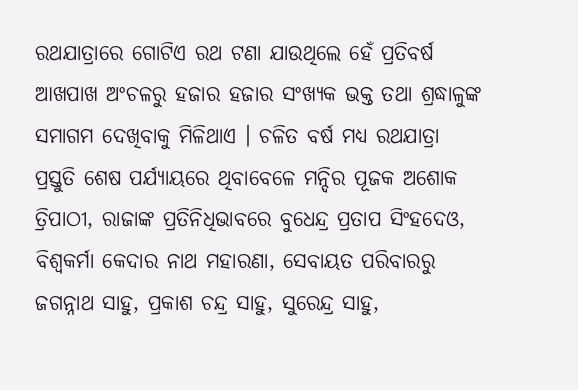ରଥଯାତ୍ରାରେ ଗୋଟିଏ ରଥ ଟଣା ଯାଉଥିଲେ ହେଁ ପ୍ରତିବର୍ଷ ଆଖପାଖ ଅଂଚଳରୁ ହଜାର ହଜାର ସଂଖ୍ୟକ ଭକ୍ତ ତଥା ଶ୍ରଦ୍ଧାଳୁଙ୍କ ସମାଗମ ଦେଖିବାକୁ ମିଳିଥାଏ । ଚଳିତ ବର୍ଷ ମଧ୍ୟ ରଥଯାତ୍ରା ପ୍ରସ୍ତୁତି ଶେଷ ପର୍ଯ୍ୟାୟରେ ଥିବାବେଳେ ମନ୍ଦିର ପୂଜକ ଅଶୋକ ତ୍ରିପାଠୀ, ରାଜାଙ୍କ ପ୍ରତିନିଧିଭାବରେ ବୁଧେନ୍ଦ୍ର ପ୍ରତାପ ସିଂହଦେଓ, ବିଶ୍ୱକର୍ମା କେଦାର ନାଥ ମହାରଣା, ସେବାୟତ ପରିବାରରୁ ଜଗନ୍ନାଥ ସାହୁ, ପ୍ରକାଶ ଚନ୍ଦ୍ର ସାହୁ, ସୁରେନ୍ଦ୍ର ସାହୁ,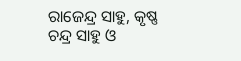ରାଜେନ୍ଦ୍ର ସାହୁ, କୃଷ୍ଣ ଚନ୍ଦ୍ର ସାହୁ ଓ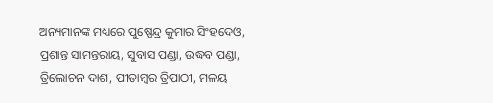ଅନ୍ୟମାନଙ୍କ ମଧ୍ୟରେ ପୁଷ୍ପେନ୍ଦ୍ର କୁମାର ସିଂହଦେଓ, ପ୍ରଶାନ୍ତ ସାମନ୍ତରାୟ, ସୁବାସ ପଣ୍ଡା, ଉଦ୍ଧବ ପଣ୍ଡା, ତ୍ରିଲୋଚନ ଦାଶ, ପୀତାମ୍ବର ତ୍ରିପାଠୀ, ମଳୟ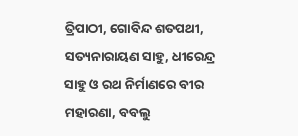ତ୍ରିପାଠୀ, ଗୋବିନ୍ଦ ଶତପଥୀ, ସତ୍ୟନାରାୟଣ ସାହୁ, ଧୀରେନ୍ଦ୍ର ସାହୁ ଓ ରଥ ନିର୍ମାଣରେ ବୀର ମହାରଣା, ବବଲୁ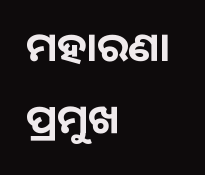ମହାରଣା ପ୍ରମୁଖ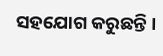ସହଯୋଗ କରୁଛନ୍ତି ।